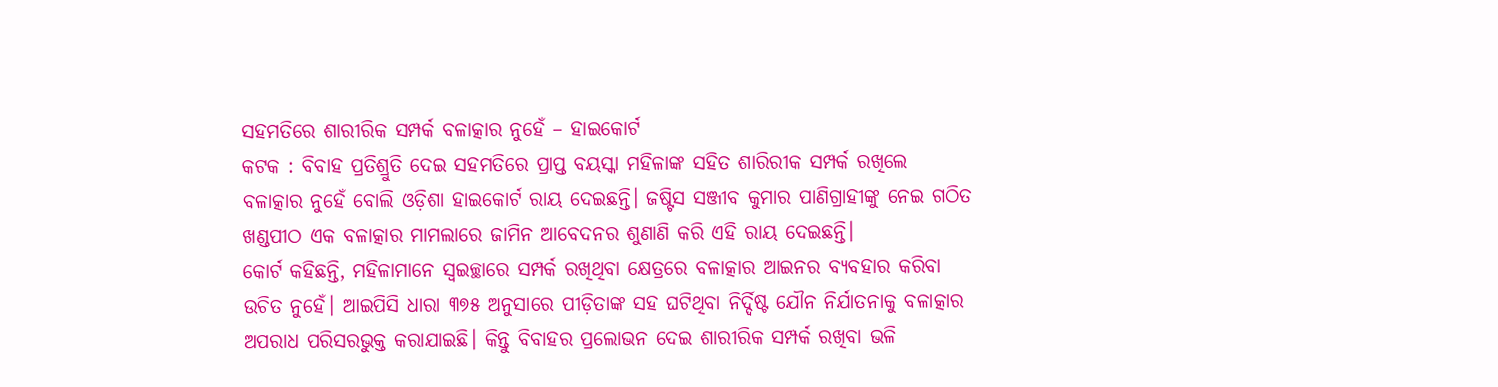ସହମତିରେ ଶାରୀରିକ ସମ୍ପର୍କ ବଳାତ୍କାର ନୁହେଁ – ହାଇକୋର୍ଟ
କଟକ : ବିବାହ ପ୍ରତିଶ୍ରୁତି ଦେଇ ସହମତିରେ ପ୍ରାପ୍ତ ବୟସ୍କା ମହିଳାଙ୍କ ସହିତ ଶାରିରୀକ ସମ୍ପର୍କ ରଖିଲେ ବଳାତ୍କାର ନୁହେଁ ବୋଲି ଓଡ଼ିଶା ହାଇକୋର୍ଟ ରାୟ ଦେଇଛନ୍ତି। ଜଷ୍ଟିସ ସଞ୍ଜୀବ କୁମାର ପାଣିଗ୍ରାହୀଙ୍କୁ ନେଇ ଗଠିତ ଖଣ୍ଡପୀଠ ଏକ ବଳାତ୍କାର ମାମଲାରେ ଜାମିନ ଆବେଦନର ଶୁଣାଣି କରି ଏହି ରାୟ ଦେଇଛନ୍ତି।
କୋର୍ଟ କହିଛନ୍ତି, ମହିଳାମାନେ ସ୍ବଇଚ୍ଛାରେ ସମ୍ପର୍କ ରଖିଥିବା କ୍ଷେତ୍ରରେ ବଳାତ୍କାର ଆଇନର ବ୍ୟବହାର କରିବା ଉଚିତ ନୁହେଁ। ଆଇପିସି ଧାରା ୩୭୫ ଅନୁସାରେ ପୀଡ଼ିତାଙ୍କ ସହ ଘଟିଥିବା ନିର୍ଦ୍ଦିଷ୍ଟ ଯୌନ ନିର୍ଯାତନାକୁ ବଳାତ୍କାର ଅପରାଧ ପରିସରଭୁକ୍ତ କରାଯାଇଛି। କିନ୍ତୁ ବିବାହର ପ୍ରଲୋଭନ ଦେଇ ଶାରୀରିକ ସମ୍ପର୍କ ରଖିବା ଭଳି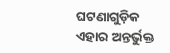ଘଟଣାଗୁଡ଼ିକ ଏହାର ଅନ୍ତର୍ଭୁକ୍ତ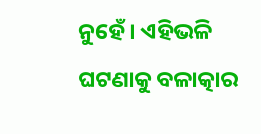ନୁହେଁ। ଏହିଭଳି ଘଟଣାକୁ ବଳାତ୍କାର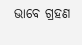ଭାବେ ଗ୍ରହଣ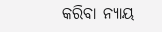କରିବା ନ୍ୟାୟ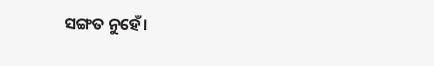ସଙ୍ଗତ ନୁହେଁ।